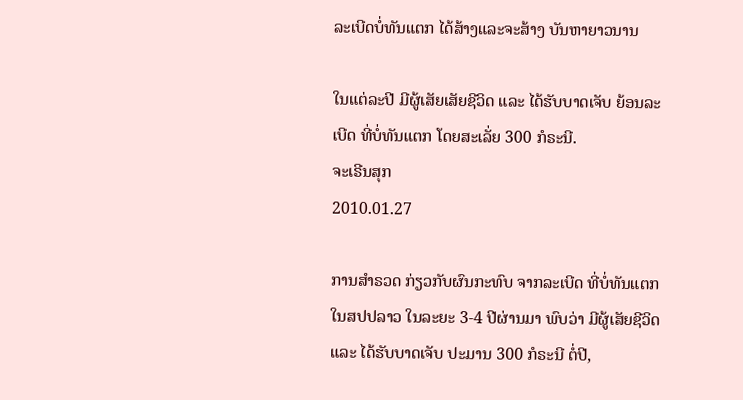ລະເບີດບໍ່ທັນແຕກ ໄດ້ສ້າງແລະຈະສ້າງ ບັນຫາຍາວນານ

ໃນແຕ່ລະປີ ມີຜູ້ເສັຍເສັຍຊີວິດ ແລະ ໄດ້ຮັບບາດເຈັບ ຍ້ອນລະເບີດ ທີ່ບໍ່ທັນແຕກ ໂດຍສະເລັ່ຍ 300 ກໍຣະນີ.
ຈະເຣີນສຸກ
2010.01.27

ການສໍາຣວດ ກ່ຽວກັບຜົນກະທົບ ຈາກລະເບີດ ທີ່ບໍ່ທັນແຕກ ໃນສປປລາວ ໃນລະຍະ 3-4 ປີຜ່ານມາ ພົບວ່າ ມີຜູ້ເສັຍຊີວິດ ແລະ ໄດ້ຮັບບາດເຈັບ ປະມານ 300 ກໍຣະນີ ຕໍ່ປີ,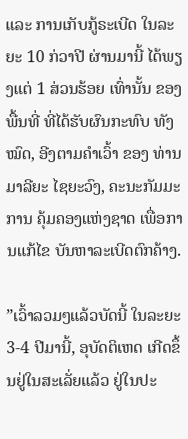ແລະ ການເກັບກູ້ຣະເບີດ ໃນລະຍະ 10 ກ່ວາປີ ຜ່ານມານີ້ ໄດ້ພຽງແຕ່ 1 ສ່ວນຮ້ອຍ ເທົ່ານັ້ນ ຂອງພື້ນທີ່ ທີ່ໄດ້ຮັບຜົນກະທົບ ທັງໝົດ, ອີງຕາມຄໍາເວົ້າ ຂອງ ທ່ານ ມາລີຍະ ໄຊຍະວົງ, ຄະນະກັມມະການ ຄຸ້ມຄອງແຫ່ງຊາດ ເພື່ອການແກ້ໄຂ ບັນຫາລະເບີດຕົກຄ້າງ.

”ເວົ້າລວມໆແລ້ວບັດນີ້ ໃນລະຍະ 3-4 ປີມານີ້, ອຸບັດຕິເຫດ ເກີດຂຶ້ນຢູ່ໃນສະເລັ່ຍແລ້ວ ຢູ່ໃນປະ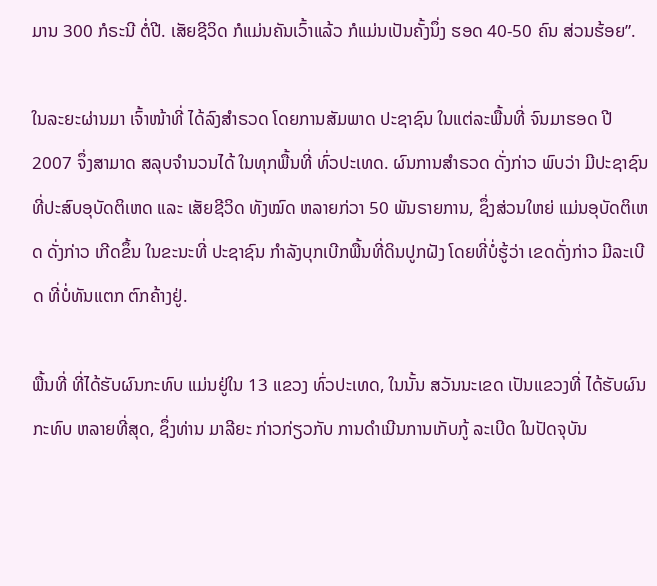ມານ 300 ກໍຣະນີ ຕໍ່ປີ. ເສັຍຊີວິດ ກໍແມ່ນຄັນເວົ້າແລ້ວ ກໍແມ່ນເປັນຄັ້ງນຶ່ງ ຮອດ 40-50 ຄົນ ສ່ວນຮ້ອຍ”.

ໃນລະຍະຜ່ານມາ ເຈົ້າໜ້າທີ່ ໄດ້ລົງສໍາຣວດ ໂດຍການສັມພາດ ປະຊາຊົນ ໃນແຕ່ລະພື້ນທີ່ ຈົນມາຮອດ ປີ 2007 ຈຶ່ງສາມາດ ສລຸບຈໍານວນໄດ້ ໃນທຸກພື້ນທີ່ ທົ່ວປະເທດ. ຜົນການສໍາຣວດ ດັ່ງກ່າວ ພົບວ່າ ມີປະຊາຊົນ ທີ່ປະສົບອຸບັດຕິເຫດ ແລະ ເສັຍຊີວິດ ທັງໝົດ ຫລາຍກ່ວາ 50 ພັນຣາຍການ, ຊຶ່ງສ່ວນໃຫຍ່ ແມ່ນອຸບັດຕິເຫດ ດັ່ງກ່າວ ເກີດຂຶ້ນ ໃນຂະນະທີ່ ປະຊາຊົນ ກໍາລັງບຸກເບີກພື້ນທີ່ດິນປູກຝັງ ໂດຍທີ່ບໍ່ຮູ້ວ່າ ເຂດດັ່ງກ່າວ ມີລະເບີດ ທີ່ບໍ່ທັນແຕກ ຕົກຄ້າງຢູ່.

ພື້ນທີ່ ທີ່ໄດ້ຮັບຜົນກະທົບ ແມ່ນຢູ່ໃນ 13 ແຂວງ ທົ່ວປະເທດ, ໃນນັ້ນ ສວັນນະເຂດ ເປັນແຂວງທີ່ ໄດ້ຮັບຜົນກະທົບ ຫລາຍທີ່ສຸດ, ຊຶ່ງທ່ານ ມາລີຍະ ກ່າວກ່ຽວກັບ ການດໍາເນີນການເກັບກູ້ ລະເບີດ ໃນປັດຈຸບັນ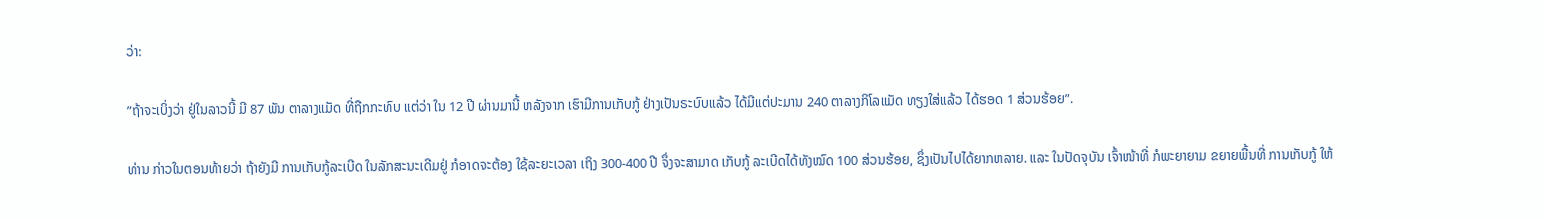ວ່າ:

”ຖ້າຈະເບິ່ງວ່າ ຢູ່ໃນລາວນີ້ ມີ 87 ພັນ ຕາລາງແມັດ ທີ່ຖືກກະທົບ ແຕ່ວ່າ ໃນ 12 ປີ ຜ່ານມານີ້ ຫລັງຈາກ ເຮົາມີການເກັບກູ້ ຢ່າງເປັນຣະບົບແລ້ວ ໄດ້ມີແຕ່ປະມານ 240 ຕາລາງກິໂລແມັດ ທຽງໃສ່ແລ້ວ ໄດ້ຮອດ 1 ສ່ວນຮ້ອຍ”.

ທ່ານ ກ່າວໃນຕອນທ້າຍວ່າ ຖ້າຍັງມີ ການເກັບກູ້ລະເບີດ ໃນລັກສະນະເດີມຢູ່ ກໍອາດຈະຕ້ອງ ໃຊ້ລະຍະເວລາ ເຖິງ 300-400 ປີ ຈຶ່ງຈະສາມາດ ເກັບກູ້ ລະເບີດໄດ້ທັງໝົດ 100 ສ່ວນຮ້ອຍ, ຊຶ່ງເປັນໄປໄດ້ຍາກຫລາຍ. ແລະ ໃນປັດຈຸບັນ ເຈົ້າໜ້າທີ່ ກໍພະຍາຍາມ ຂຍາຍພື້ນທີ່ ການເກັບກູ້ ໃຫ້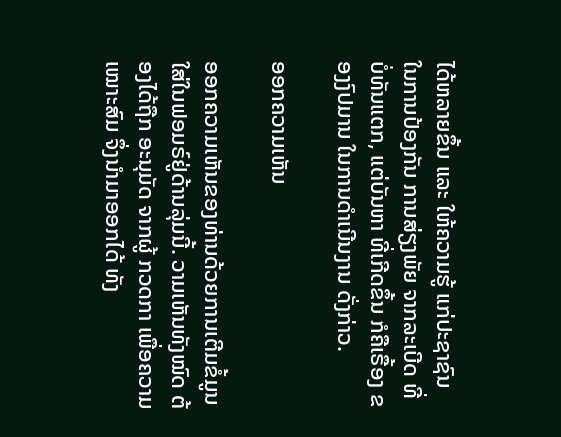ໄດ້ຫລາຍຂຶ້ນ ແລະ ໃຫ້ຄວາມຮູ້ ແກ່ປະຊາຊົນ ໃນການປ້ອງກັນ ການສ່ຽງພັຍ ຈາກລະເບີດ ທີ່ບໍ່ທັນແຕກ, ແຕ່ບັນຫາ ທີ່ເກີດຂຶ້ນ ກໍຄືເຣື້ອງ ຂອງງົປມານ ໃນການດໍາເນີນງານ ດັ່ງກ່າວ.

ອອກຄວາມເຫັນ

ອອກຄວາມເຫັນຂອງທ່ານດ້ວຍການເຕີມຂໍ້ມູນໃສ່ໃນຟອມຣ໌ຢູ່ດ້ານລຸ່ມນີ້. ວາມເຫັນທັງໝົດ ຕ້ອງໄດ້ຖືກ ອະນຸມັດ ຈາກຜູ້ ກວດກາ ເພື່ອຄວາມເໝາະສົມ ຈຶ່ງນໍາມາອອກໄດ້ ທັງ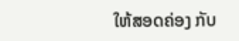ໃຫ້ສອດຄ່ອງ ກັບ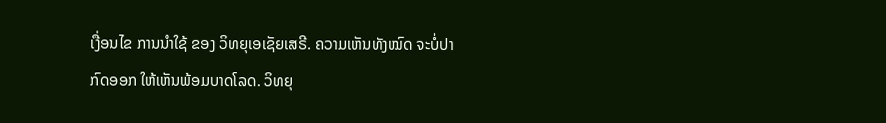ເງື່ອນໄຂ ການນຳໃຊ້ ຂອງ ວິທຍຸເອເຊັຍເສຣີ. ຄວາມເຫັນທັງໝົດ ຈະບໍ່ປາກົດອອກ ໃຫ້ເຫັນພ້ອມບາດໂລດ. ວິທຍຸ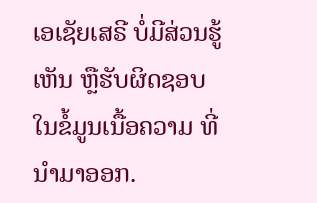ເອເຊັຍເສຣີ ບໍ່ມີສ່ວນຮູ້ເຫັນ ຫຼືຮັບຜິດຊອບ ໃນຂໍ້ມູນເນື້ອຄວາມ ທີ່ນໍາມາອອກ.